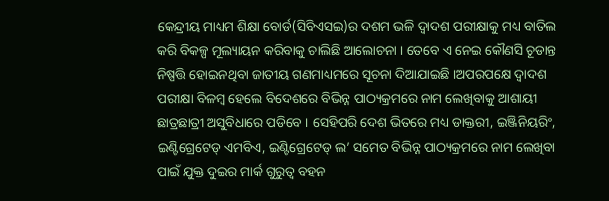କେନ୍ଦ୍ରୀୟ ମାଧ୍ୟମ ଶିକ୍ଷା ବୋର୍ଡ(ସିବିଏସଇ)ର ଦଶମ ଭଳି ଦ୍ୱାଦଶ ପରୀକ୍ଷାକୁ ମଧ୍ୟ ବାତିଲ କରି ବିକଳ୍ପ ମୂଲ୍ୟାୟନ କରିବାକୁ ଚାଲିଛି ଆଲୋଚନା । ତେବେ ଏ ନେଇ କୌଣସି ଚୂଡାନ୍ତ ନିଷ୍ପତ୍ତି ହୋଇନଥିବା ଜାତୀୟ ଗଣମାଧ୍ୟମରେ ସୂଚନା ଦିଆଯାଇଛି ।ଅପରପକ୍ଷେ ଦ୍ୱାଦଶ ପରୀକ୍ଷା ବିଳମ୍ବ ହେଲେ ବିଦେଶରେ ବିଭିନ୍ନ ପାଠ୍ୟକ୍ରମରେ ନାମ ଲେଖିବାକୁ ଆଶାୟୀ ଛାତ୍ରଛାତ୍ରୀ ଅସୁବିଧାରେ ପଡିବେ । ସେହିପରି ଦେଶ ଭିତରେ ମଧ୍ୟ ଡାକ୍ତରୀ, ଇଞ୍ଜିନିୟରିଂ, ଇଣ୍ଟିଗ୍ରେଟେଡ୍ ଏମବିଏ, ଇଣ୍ଟିଗ୍ରେଟେଡ୍ ଲ’ ସମେତ ବିଭିନ୍ନ ପାଠ୍ୟକ୍ରମରେ ନାମ ଲେଖିବା ପାଇଁ ଯୁକ୍ତ ଦୁଇର ମାର୍କ ଗୁରୁତ୍ୱ ବହନ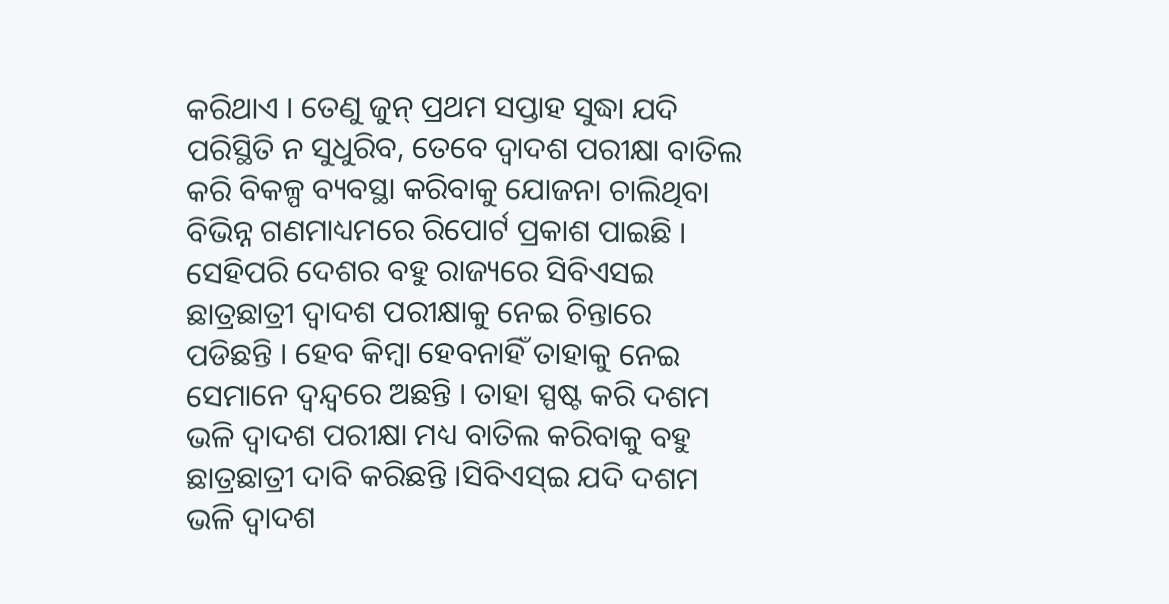କରିଥାଏ । ତେଣୁ ଜୁନ୍ ପ୍ରଥମ ସପ୍ତାହ ସୁଦ୍ଧା ଯଦି ପରିସ୍ଥିତି ନ ସୁଧୁରିବ, ତେବେ ଦ୍ୱାଦଶ ପରୀକ୍ଷା ବାତିଲ କରି ବିକଳ୍ପ ବ୍ୟବସ୍ଥା କରିବାକୁ ଯୋଜନା ଚାଲିଥିବା ବିଭିନ୍ନ ଗଣମାଧ୍ୟମରେ ରିପୋର୍ଟ ପ୍ରକାଶ ପାଇଛି ।
ସେହିପରି ଦେଶର ବହୁ ରାଜ୍ୟରେ ସିବିଏସଇ ଛାତ୍ରଛାତ୍ରୀ ଦ୍ୱାଦଶ ପରୀକ୍ଷାକୁ ନେଇ ଚିନ୍ତାରେ ପଡିଛନ୍ତି । ହେବ କିମ୍ବା ହେବନାହିଁ ତାହାକୁ ନେଇ ସେମାନେ ଦ୍ୱନ୍ଦ୍ୱରେ ଅଛନ୍ତି । ତାହା ସ୍ପଷ୍ଟ କରି ଦଶମ ଭଳି ଦ୍ୱାଦଶ ପରୀକ୍ଷା ମଧ୍ୟ ବାତିଲ କରିବାକୁ ବହୁ ଛାତ୍ରଛାତ୍ରୀ ଦାବି କରିଛନ୍ତି ।ସିବିଏସ୍ଇ ଯଦି ଦଶମ ଭଳି ଦ୍ୱାଦଶ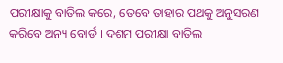ପରୀକ୍ଷାକୁ ବାତିଲ କରେ, ତେବେ ତାହାର ପଥକୁ ଅନୁସରଣ କରିବେ ଅନ୍ୟ ବୋର୍ଡ । ଦଶମ ପରୀକ୍ଷା ବାତିଲ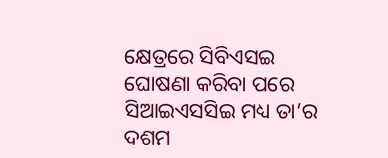କ୍ଷେତ୍ରରେ ସିବିଏସଇ ଘୋଷଣା କରିବା ପରେ ସିଆଇଏସସିଇ ମଧ୍ୟ ତା’ର ଦଶମ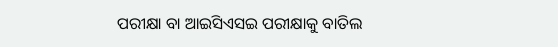ପରୀକ୍ଷା ବା ଆଇସିଏସଇ ପରୀକ୍ଷାକୁ ବାତିଲ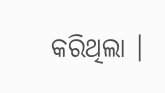କରିଥିଲା ।